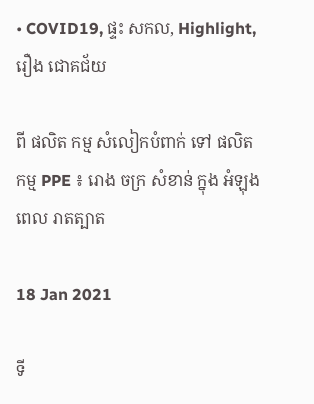• COVID19, ផ្ទះ សកល, Highlight, រឿង ជោគជ័យ

ពី ផលិត កម្ម សំលៀកបំពាក់ ទៅ ផលិត កម្ម PPE ៖ រោង ចក្រ សំខាន់ ក្នុង អំឡុង ពេល រាតត្បាត

18 Jan 2021

ទី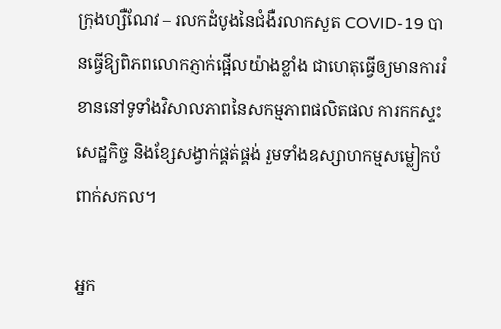ក្រុងហ្សឺណែវ – រលកដំបូងនៃជំងឺរលាកសួត COVID-19 បានធ្វើឱ្យពិភពលោកភ្ញាក់ផ្អើលយ៉ាងខ្លាំង ជាហេតុធ្វើឲ្យមានការរំខាននៅទូទាំងវិសាលភាពនៃសកម្មភាពផលិតផល ការកកស្ទះសេដ្ឋកិច្ច និងខ្សែសង្វាក់ផ្គត់ផ្គង់ រួមទាំងឧស្សាហកម្មសម្លៀកបំពាក់សកល។

អ្នក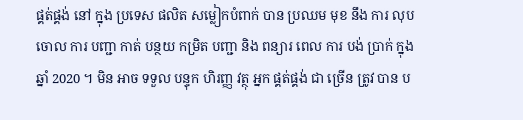ផ្គត់ផ្គង់ នៅ ក្នុង ប្រទេស ផលិត សម្លៀកបំពាក់ បាន ប្រឈម មុខ នឹង ការ លុប ចោល ការ បញ្ជា កាត់ បន្ថយ កម្រិត បញ្ជា និង ពន្យារ ពេល ការ បង់ ប្រាក់ ក្នុង ឆ្នាំ 2020 ។ មិន អាច ទទួល បន្ទុក ហិរញ្ញ វត្ថុ អ្នក ផ្គត់ផ្គង់ ជា ច្រើន ត្រូវ បាន ប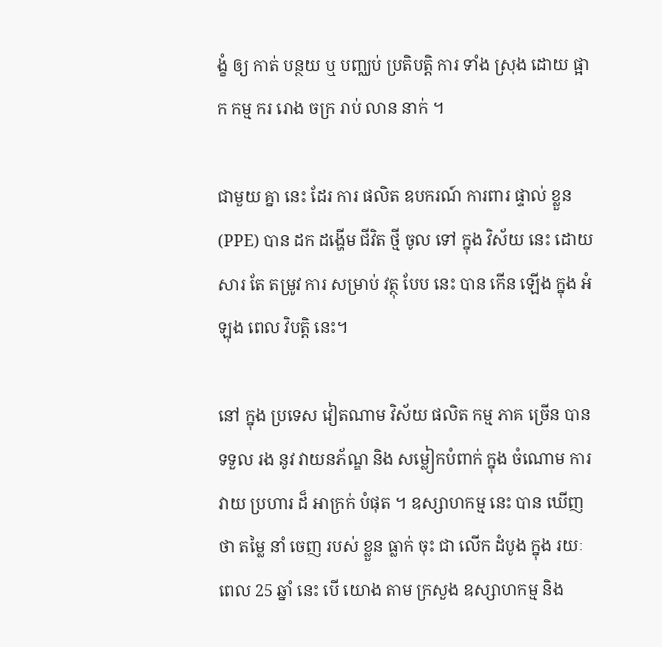ង្ខំ ឲ្យ កាត់ បន្ថយ ឬ បញ្ឈប់ ប្រតិបត្តិ ការ ទាំង ស្រុង ដោយ ផ្អាក កម្ម ករ រោង ចក្រ រាប់ លាន នាក់ ។

ជាមួយ គ្នា នេះ ដែរ ការ ផលិត ឧបករណ៍ ការពារ ផ្ទាល់ ខ្លួន (PPE) បាន ដក ដង្ហើម ជីវិត ថ្មី ចូល ទៅ ក្នុង វិស័យ នេះ ដោយសារ តែ តម្រូវ ការ សម្រាប់ វត្ថុ បែប នេះ បាន កើន ឡើង ក្នុង អំឡុង ពេល វិបត្តិ នេះ។

នៅ ក្នុង ប្រទេស វៀតណាម វិស័យ ផលិត កម្ម ភាគ ច្រើន បាន ទទួល រង នូវ វាយនភ័ណ្ឌ និង សម្លៀកបំពាក់ ក្នុង ចំណោម ការ វាយ ប្រហារ ដ៏ អាក្រក់ បំផុត ។ ឧស្សាហកម្ម នេះ បាន ឃើញ ថា តម្លៃ នាំ ចេញ របស់ ខ្លួន ធ្លាក់ ចុះ ជា លើក ដំបូង ក្នុង រយៈ ពេល 25 ឆ្នាំ នេះ បើ យោង តាម ក្រសួង ឧស្សាហកម្ម និង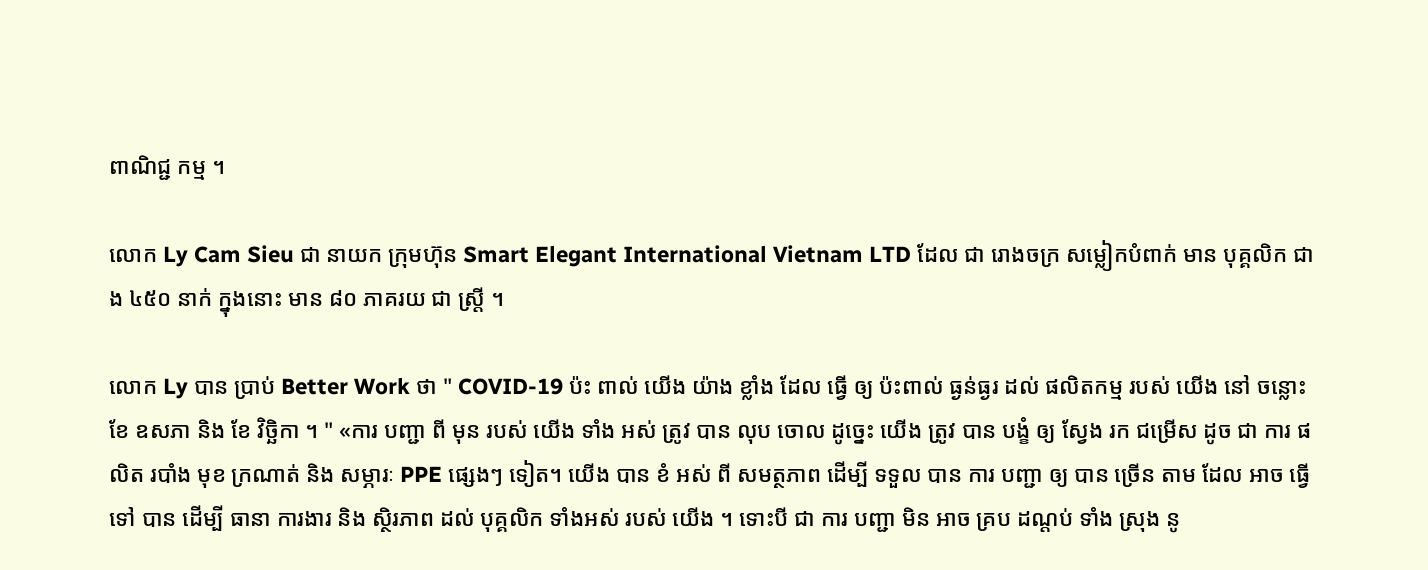ពាណិជ្ជ កម្ម ។

លោក Ly Cam Sieu ជា នាយក ក្រុមហ៊ុន Smart Elegant International Vietnam LTD ដែល ជា រោងចក្រ សម្លៀកបំពាក់ មាន បុគ្គលិក ជាង ៤៥០ នាក់ ក្នុងនោះ មាន ៨០ ភាគរយ ជា ស្ត្រី ។

លោក Ly បាន ប្រាប់ Better Work ថា " COVID-19 ប៉ះ ពាល់ យើង យ៉ាង ខ្លាំង ដែល ធ្វើ ឲ្យ ប៉ះពាល់ ធ្ងន់ធ្ងរ ដល់ ផលិតកម្ម របស់ យើង នៅ ចន្លោះ ខែ ឧសភា និង ខែ វិច្ឆិកា ។ " «ការ បញ្ជា ពី មុន របស់ យើង ទាំង អស់ ត្រូវ បាន លុប ចោល ដូច្នេះ យើង ត្រូវ បាន បង្ខំ ឲ្យ ស្វែង រក ជម្រើស ដូច ជា ការ ផលិត របាំង មុខ ក្រណាត់ និង សម្ភារៈ PPE ផ្សេងៗ ទៀត។ យើង បាន ខំ អស់ ពី សមត្ថភាព ដើម្បី ទទួល បាន ការ បញ្ជា ឲ្យ បាន ច្រើន តាម ដែល អាច ធ្វើ ទៅ បាន ដើម្បី ធានា ការងារ និង ស្ថិរភាព ដល់ បុគ្គលិក ទាំងអស់ របស់ យើង ។ ទោះបី ជា ការ បញ្ជា មិន អាច គ្រប ដណ្តប់ ទាំង ស្រុង នូ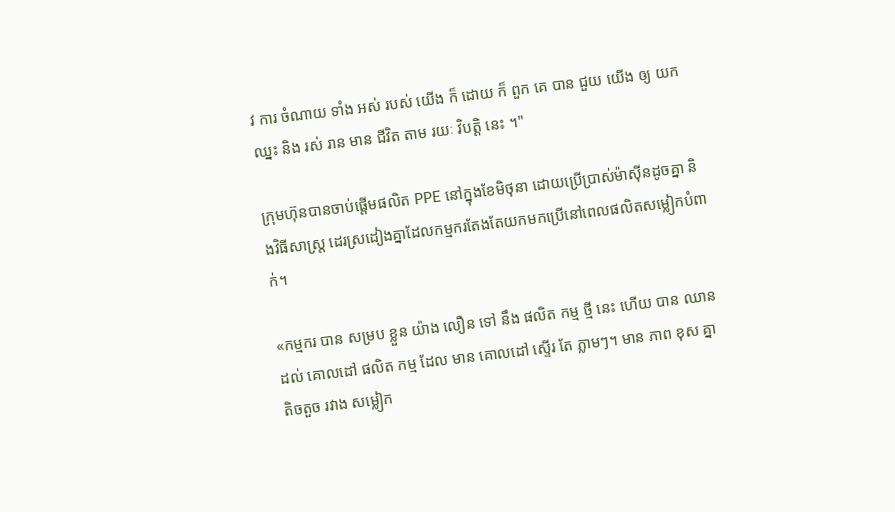វ ការ ចំណាយ ទាំង អស់ របស់ យើង ក៏ ដោយ ក៏ ពួក គេ បាន ជួយ យើង ឲ្យ យក ឈ្នះ និង រស់ រាន មាន ជីវិត តាម រយៈ វិបត្តិ នេះ ។"

ក្រុមហ៊ុនបានចាប់ផ្តើមផលិត PPE នៅក្នុងខែមិថុនា ដោយប្រើប្រាស់ម៉ាស៊ីនដូចគ្នា និងវិធីសាស្រ្ត ដេរស្រដៀងគ្នាដែលកម្មករតែងតែយកមកប្រើនៅពេលផលិតសម្លៀកបំពាក់។

«កម្មករ បាន សម្រប ខ្លួន យ៉ាង លឿន ទៅ នឹង ផលិត កម្ម ថ្មី នេះ ហើយ បាន ឈាន ដល់ គោលដៅ ផលិត កម្ម ដែល មាន គោលដៅ ស្ទើរ តែ ភ្លាមៗ។ មាន ភាព ខុស គ្នា តិចតួច រវាង សម្លៀក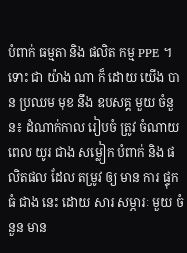បំពាក់ ធម្មតា និង ផលិត កម្ម PPE ។ ទោះ ជា យ៉ាង ណា ក៏ ដោយ យើង បាន ប្រឈម មុខ នឹង ឧបសគ្គ មួយ ចំនួន៖ ដំណាក់កាល រៀបចំ ត្រូវ ចំណាយ ពេល យូរ ជាង សម្លៀក បំពាក់ និង ផលិតផល ដែល តម្រូវ ឲ្យ មាន ការ ផ្ទុក ធំ ជាង នេះ ដោយ សារ សម្ភារៈ មួយ ចំនួន មាន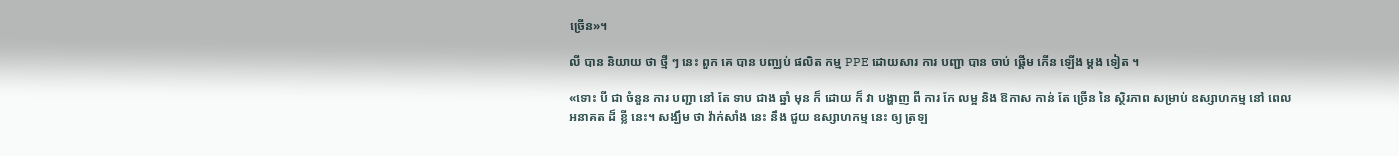ច្រើន»។

លី បាន និយាយ ថា ថ្មី ៗ នេះ ពួក គេ បាន បញ្ឈប់ ផលិត កម្ម PPE ដោយសារ ការ បញ្ជា បាន ចាប់ ផ្តើម កើន ឡើង ម្តង ទៀត ។

«ទោះ បី ជា ចំនួន ការ បញ្ជា នៅ តែ ទាប ជាង ឆ្នាំ មុន ក៏ ដោយ ក៏ វា បង្ហាញ ពី ការ កែ លម្អ និង ឱកាស កាន់ តែ ច្រើន នៃ ស្ថិរភាព សម្រាប់ ឧស្សាហកម្ម នៅ ពេល អនាគត ដ៏ ខ្លី នេះ។ សង្ឃឹម ថា វ៉ាក់សាំង នេះ នឹង ជួយ ឧស្សាហកម្ម នេះ ឲ្យ ត្រឡ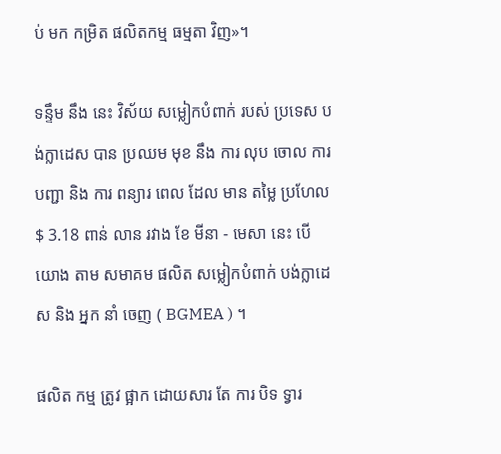ប់ មក កម្រិត ផលិតកម្ម ធម្មតា វិញ»។

ទន្ទឹម នឹង នេះ វិស័យ សម្លៀកបំពាក់ របស់ ប្រទេស បង់ក្លាដេស បាន ប្រឈម មុខ នឹង ការ លុប ចោល ការ បញ្ជា និង ការ ពន្យារ ពេល ដែល មាន តម្លៃ ប្រហែល $ 3.18 ពាន់ លាន រវាង ខែ មីនា - មេសា នេះ បើ យោង តាម សមាគម ផលិត សម្លៀកបំពាក់ បង់ក្លាដេស និង អ្នក នាំ ចេញ ( BGMEA ) ។

ផលិត កម្ម ត្រូវ ផ្អាក ដោយសារ តែ ការ បិទ ទ្វារ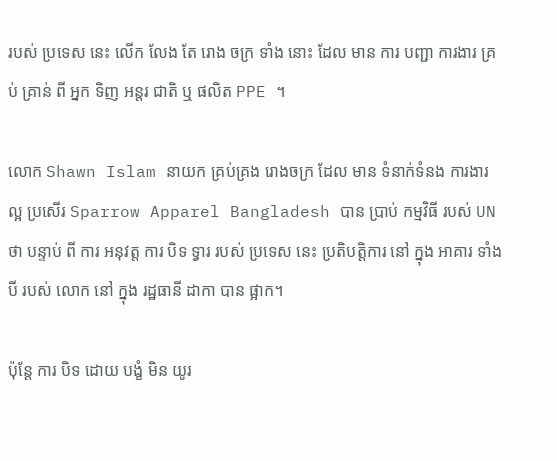របស់ ប្រទេស នេះ លើក លែង តែ រោង ចក្រ ទាំង នោះ ដែល មាន ការ បញ្ជា ការងារ គ្រប់ គ្រាន់ ពី អ្នក ទិញ អន្តរ ជាតិ ឬ ផលិត PPE ។

លោក Shawn Islam នាយក គ្រប់គ្រង រោងចក្រ ដែល មាន ទំនាក់ទំនង ការងារ ល្អ ប្រសើរ Sparrow Apparel Bangladesh បាន ប្រាប់ កម្មវិធី របស់ UN ថា បន្ទាប់ ពី ការ អនុវត្ត ការ បិទ ទ្វារ របស់ ប្រទេស នេះ ប្រតិបត្តិការ នៅ ក្នុង អាគារ ទាំង បី របស់ លោក នៅ ក្នុង រដ្ឋធានី ដាកា បាន ផ្អាក។

ប៉ុន្តែ ការ បិទ ដោយ បង្ខំ មិន យូរ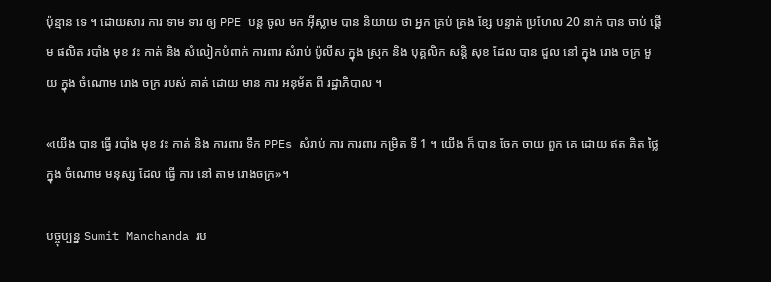ប៉ុន្មាន ទេ ។ ដោយសារ ការ ទាម ទារ ឲ្យ PPE បន្ត ចូល មក អ៊ីស្លាម បាន និយាយ ថា អ្នក គ្រប់ គ្រង ខ្សែ បន្ទាត់ ប្រហែល 20 នាក់ បាន ចាប់ ផ្តើម ផលិត របាំង មុខ វះ កាត់ និង សំលៀកបំពាក់ ការពារ សំរាប់ ប៉ូលីស ក្នុង ស្រុក និង បុគ្គលិក សន្តិ សុខ ដែល បាន ជួល នៅ ក្នុង រោង ចក្រ មួយ ក្នុង ចំណោម រោង ចក្រ របស់ គាត់ ដោយ មាន ការ អនុម័ត ពី រដ្ឋាភិបាល ។

«យើង បាន ធ្វើ របាំង មុខ វះ កាត់ និង ការពារ ទឹក PPEs សំរាប់ ការ ការពារ កម្រិត ទី 1 ។ យើង ក៏ បាន ចែក ចាយ ពួក គេ ដោយ ឥត គិត ថ្លៃ ក្នុង ចំណោម មនុស្ស ដែល ធ្វើ ការ នៅ តាម រោងចក្រ»។

បច្ចុប្បន្ន Sumit Manchanda រប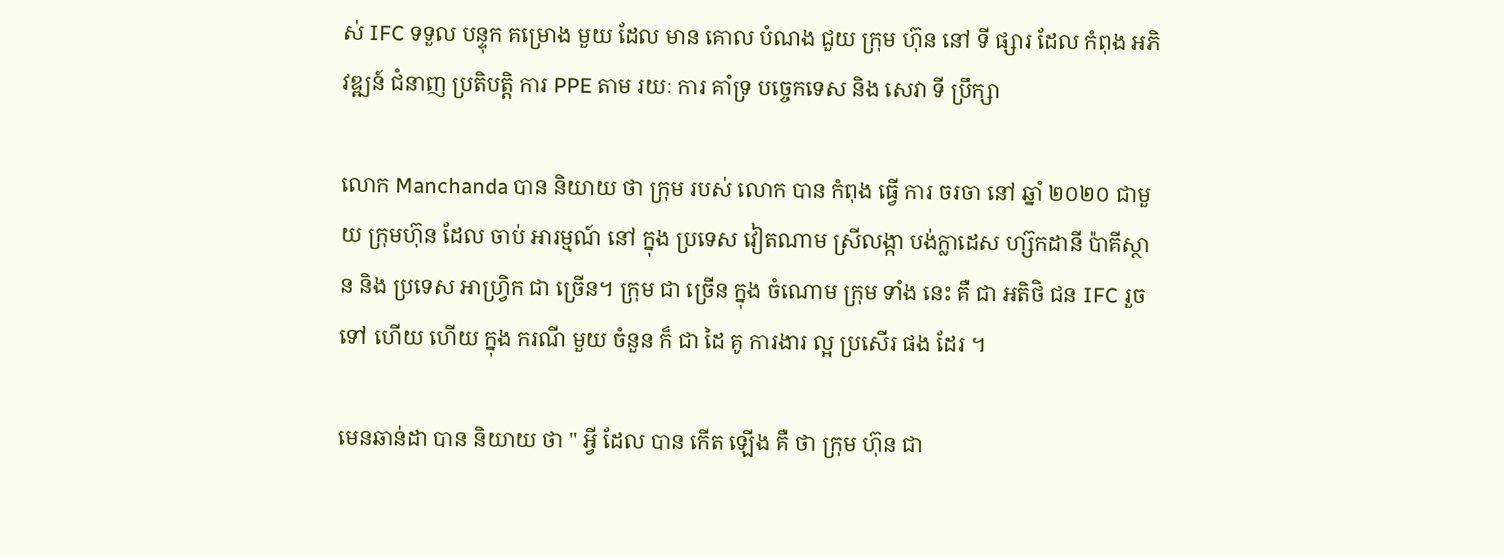ស់ IFC ទទួល បន្ទុក គម្រោង មួយ ដែល មាន គោល បំណង ជួយ ក្រុម ហ៊ុន នៅ ទី ផ្សារ ដែល កំពុង អភិវឌ្ឍន៍ ជំនាញ ប្រតិបត្តិ ការ PPE តាម រយៈ ការ គាំទ្រ បច្ចេកទេស និង សេវា ទី ប្រឹក្សា

លោក Manchanda បាន និយាយ ថា ក្រុម របស់ លោក បាន កំពុង ធ្វើ ការ ចរចា នៅ ឆ្នាំ ២០២០ ជាមួយ ក្រុមហ៊ុន ដែល ចាប់ អារម្មណ៍ នៅ ក្នុង ប្រទេស វៀតណាម ស្រីលង្កា បង់ក្លាដេស ហ្ស៊កដានី ប៉ាគីស្ថាន និង ប្រទេស អាហ្វ្រិក ជា ច្រើន។ ក្រុម ជា ច្រើន ក្នុង ចំណោម ក្រុម ទាំង នេះ គឺ ជា អតិថិ ជន IFC រួច ទៅ ហើយ ហើយ ក្នុង ករណី មួយ ចំនួន ក៏ ជា ដៃ គូ ការងារ ល្អ ប្រសើរ ផង ដែរ ។

មេនឆាន់ដា បាន និយាយ ថា " អ្វី ដែល បាន កើត ឡើង គឺ ថា ក្រុម ហ៊ុន ជា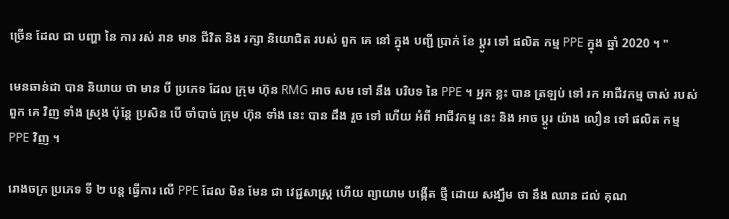ច្រើន ដែល ជា បញ្ហា នៃ ការ រស់ រាន មាន ជីវិត និង រក្សា និយោជិត របស់ ពួក គេ នៅ ក្នុង បញ្ជី ប្រាក់ ខែ ប្តូរ ទៅ ផលិត កម្ម PPE ក្នុង ឆ្នាំ 2020 ។ "

មេនឆាន់ដា បាន និយាយ ថា មាន បី ប្រភេទ ដែល ក្រុម ហ៊ុន RMG អាច សម ទៅ នឹង បរិបទ នៃ PPE ។ អ្នក ខ្លះ បាន ត្រឡប់ ទៅ រក អាជីវកម្ម ចាស់ របស់ ពួក គេ វិញ ទាំង ស្រុង ប៉ុន្តែ ប្រសិន បើ ចាំបាច់ ក្រុម ហ៊ុន ទាំង នេះ បាន ដឹង រួច ទៅ ហើយ អំពី អាជីវកម្ម នេះ និង អាច ប្តូរ យ៉ាង លឿន ទៅ ផលិត កម្ម PPE វិញ ។

រោងចក្រ ប្រភេទ ទី ២ បន្ត ធ្វើការ លើ PPE ដែល មិន មែន ជា វេជ្ជសាស្ត្រ ហើយ ព្យាយាម បង្កើត ថ្មី ដោយ សង្ឃឹម ថា នឹង ឈាន ដល់ គុណ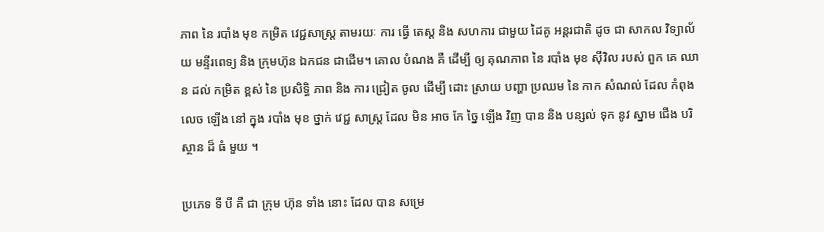ភាព នៃ របាំង មុខ កម្រិត វេជ្ជសាស្ត្រ តាមរយៈ ការ ធ្វើ តេស្ត និង សហការ ជាមួយ ដៃគូ អន្តរជាតិ ដូច ជា សាកល វិទ្យាល័យ មន្ទីរពេទ្យ និង ក្រុមហ៊ុន ឯកជន ជាដើម។ គោល បំណង គឺ ដើម្បី ឲ្យ គុណភាព នៃ របាំង មុខ ស៊ីវិល របស់ ពួក គេ ឈាន ដល់ កម្រិត ខ្ពស់ នៃ ប្រសិទ្ធិ ភាព និង ការ ជ្រៀត ចូល ដើម្បី ដោះ ស្រាយ បញ្ហា ប្រឈម នៃ កាក សំណល់ ដែល កំពុង លេច ឡើង នៅ ក្នុង របាំង មុខ ថ្នាក់ វេជ្ជ សាស្ត្រ ដែល មិន អាច កែ ច្នៃ ឡើង វិញ បាន និង បន្សល់ ទុក នូវ ស្នាម ជើង បរិស្ថាន ដ៏ ធំ មួយ ។

ប្រភេទ ទី បី គឺ ជា ក្រុម ហ៊ុន ទាំង នោះ ដែល បាន សម្រេ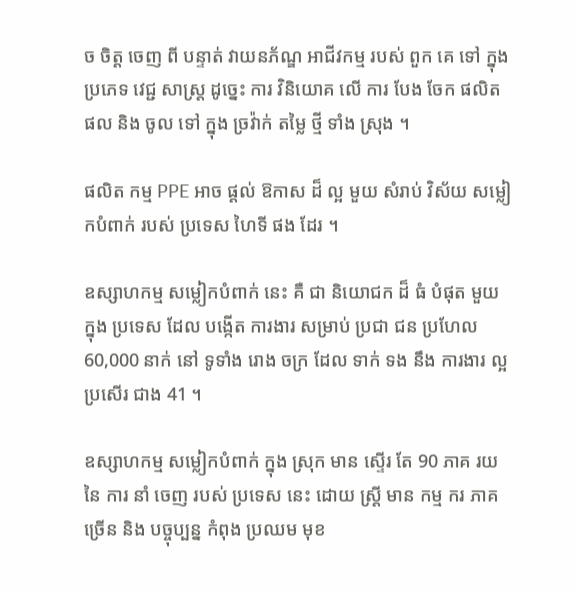ច ចិត្ត ចេញ ពី បន្ទាត់ វាយនភ័ណ្ឌ អាជីវកម្ម របស់ ពួក គេ ទៅ ក្នុង ប្រភេទ វេជ្ជ សាស្ត្រ ដូច្នេះ ការ វិនិយោគ លើ ការ បែង ចែក ផលិត ផល និង ចូល ទៅ ក្នុង ច្រវ៉ាក់ តម្លៃ ថ្មី ទាំង ស្រុង ។

ផលិត កម្ម PPE អាច ផ្តល់ ឱកាស ដ៏ ល្អ មួយ សំរាប់ វិស័យ សម្លៀកបំពាក់ របស់ ប្រទេស ហៃទី ផង ដែរ ។

ឧស្សាហកម្ម សម្លៀកបំពាក់ នេះ គឺ ជា និយោជក ដ៏ ធំ បំផុត មួយ ក្នុង ប្រទេស ដែល បង្កើត ការងារ សម្រាប់ ប្រជា ជន ប្រហែល 60,000 នាក់ នៅ ទូទាំង រោង ចក្រ ដែល ទាក់ ទង នឹង ការងារ ល្អ ប្រសើរ ជាង 41 ។

ឧស្សាហកម្ម សម្លៀកបំពាក់ ក្នុង ស្រុក មាន ស្ទើរ តែ 90 ភាគ រយ នៃ ការ នាំ ចេញ របស់ ប្រទេស នេះ ដោយ ស្ត្រី មាន កម្ម ករ ភាគ ច្រើន និង បច្ចុប្បន្ន កំពុង ប្រឈម មុខ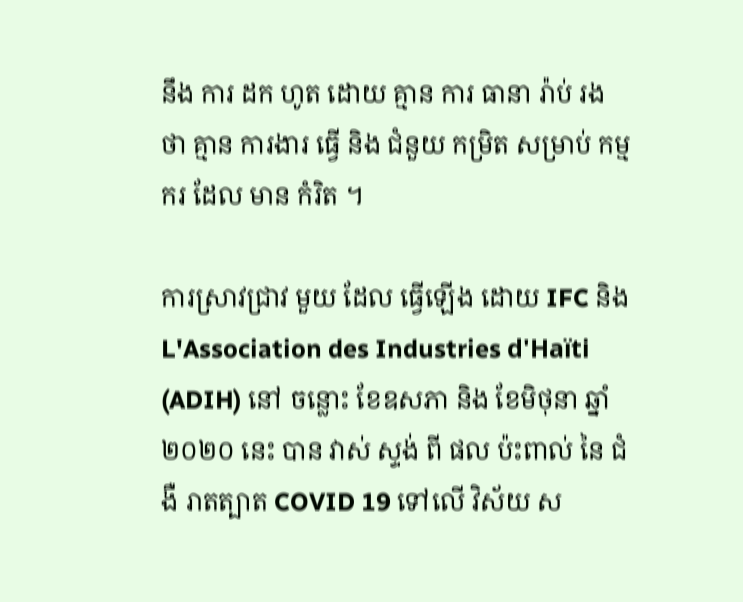នឹង ការ ដក ហូត ដោយ គ្មាន ការ ធានា រ៉ាប់ រង ថា គ្មាន ការងារ ធ្វើ និង ជំនួយ កម្រិត សម្រាប់ កម្ម ករ ដែល មាន កំរិត ។

ការស្រាវជ្រាវ មួយ ដែល ធ្វើឡើង ដោយ IFC និង L'Association des Industries d'Haïti (ADIH) នៅ ចន្លោះ ខែឧសភា និង ខែមិថុនា ឆ្នាំ ២០២០ នេះ បាន វាស់ ស្ទង់ ពី ផល ប៉ះពាល់ នៃ ជំងឺ រាតត្បាត COVID 19 ទៅលើ វិស័យ ស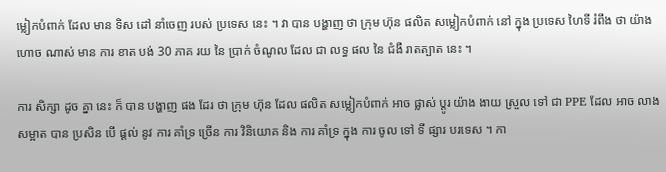ម្លៀកបំពាក់ ដែល មាន ទិស ដៅ នាំចេញ របស់ ប្រទេស នេះ ។ វា បាន បង្ហាញ ថា ក្រុម ហ៊ុន ផលិត សម្លៀកបំពាក់ នៅ ក្នុង ប្រទេស ហៃទី រំពឹង ថា យ៉ាង ហោច ណាស់ មាន ការ ខាត បង់ 30 ភាគ រយ នៃ ប្រាក់ ចំណូល ដែល ជា លទ្ធ ផល នៃ ជំងឺ រាតត្បាត នេះ ។

ការ សិក្សា ដូច គ្នា នេះ ក៏ បាន បង្ហាញ ផង ដែរ ថា ក្រុម ហ៊ុន ដែល ផលិត សម្លៀកបំពាក់ អាច ផ្លាស់ ប្តូរ យ៉ាង ងាយ ស្រួល ទៅ ជា PPE ដែល អាច លាង សម្អាត បាន ប្រសិន បើ ផ្តល់ នូវ ការ គាំទ្រ ច្រើន ការ វិនិយោគ និង ការ គាំទ្រ ក្នុង ការ ចូល ទៅ ទី ផ្សារ បរទេស ។ កា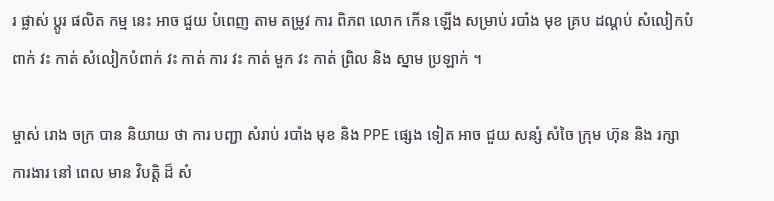រ ផ្លាស់ ប្តូរ ផលិត កម្ម នេះ អាច ជួយ បំពេញ តាម តម្រូវ ការ ពិភព លោក កើន ឡើង សម្រាប់ របាំង មុខ គ្រប ដណ្តប់ សំលៀកបំពាក់ វះ កាត់ សំលៀកបំពាក់ វះ កាត់ ការ វះ កាត់ មួក វះ កាត់ ព្រិល និង ស្នាម ប្រឡាក់ ។

ម្ចាស់ រោង ចក្រ បាន និយាយ ថា ការ បញ្ជា សំរាប់ របាំង មុខ និង PPE ផ្សេង ទៀត អាច ជួយ សន្សំ សំចៃ ក្រុម ហ៊ុន និង រក្សា ការងារ នៅ ពេល មាន វិបត្តិ ដ៏ សំ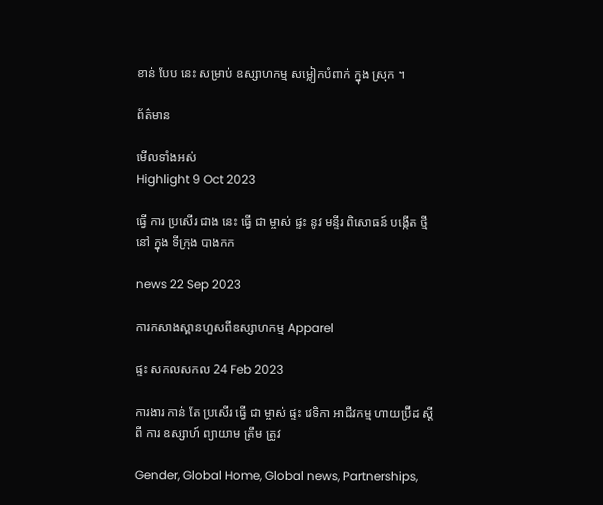ខាន់ បែប នេះ សម្រាប់ ឧស្សាហកម្ម សម្លៀកបំពាក់ ក្នុង ស្រុក ។

ព័ត៌មាន

មើលទាំងអស់
Highlight 9 Oct 2023

ធ្វើ ការ ប្រសើរ ជាង នេះ ធ្វើ ជា ម្ចាស់ ផ្ទះ នូវ មន្ទីរ ពិសោធន៍ បង្កើត ថ្មី នៅ ក្នុង ទីក្រុង បាងកក

news 22 Sep 2023

ការកសាងស្ពានហួសពីឧស្សាហកម្ម Apparel

ផ្ទះ សកលសកល 24 Feb 2023

ការងារ កាន់ តែ ប្រសើរ ធ្វើ ជា ម្ចាស់ ផ្ទះ វេទិកា អាជីវកម្ម ហាយប្រ៊ីដ ស្តី ពី ការ ឧស្សាហ៍ ព្យាយាម ត្រឹម ត្រូវ

Gender, Global Home, Global news, Partnerships,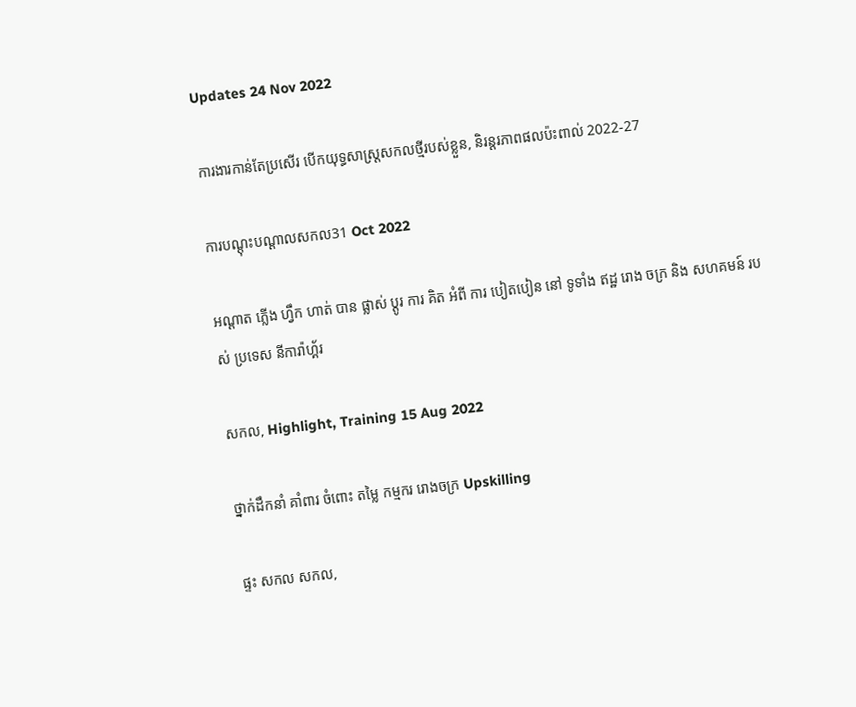Updates 24 Nov 2022

ការងារកាន់តែប្រសើរ បើកយុទ្ធសាស្រ្តសកលថ្មីរបស់ខ្លួន, និរន្តរភាពផលប៉ះពាល់ 2022-27

ការបណ្តុះបណ្តាលសកល31 Oct 2022

អណ្តាត ភ្លើង ហ្វឹក ហាត់ បាន ផ្លាស់ ប្តូរ ការ គិត អំពី ការ បៀតបៀន នៅ ទូទាំង ឥដ្ឋ រោង ចក្រ និង សហគមន៍ របស់ ប្រទេស នីការ៉ាហ្គ័រ

សកល, Highlight, Training 15 Aug 2022

ថ្នាក់ដឹកនាំ គាំពារ ចំពោះ តម្លៃ កម្មករ រោងចក្រ Upskilling

ផ្ទះ សកល សកល,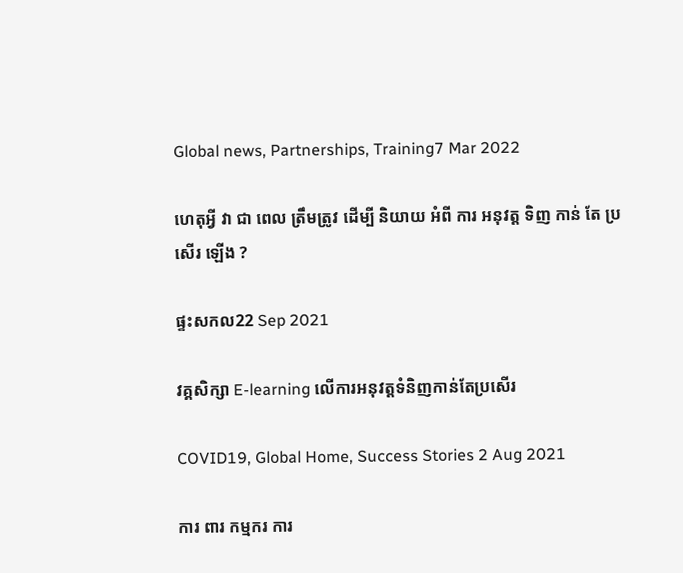Global news, Partnerships, Training7 Mar 2022

ហេតុអ្វី វា ជា ពេល ត្រឹមត្រូវ ដើម្បី និយាយ អំពី ការ អនុវត្ត ទិញ កាន់ តែ ប្រសើរ ឡើង ?

ផ្ទះសកល22 Sep 2021

វគ្គសិក្សា E-learning លើការអនុវត្តទំនិញកាន់តែប្រសើរ

COVID19, Global Home, Success Stories 2 Aug 2021

ការ ពារ កម្មករ ការ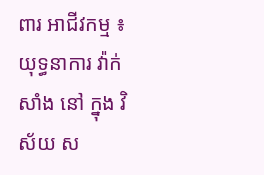ពារ អាជីវកម្ម ៖ យុទ្ធនាការ វ៉ាក់សាំង នៅ ក្នុង វិស័យ ស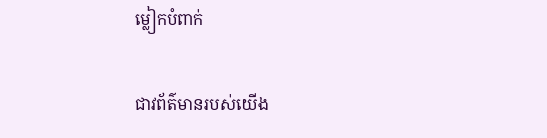ម្លៀកបំពាក់

ជាវព័ត៌មានរបស់យើង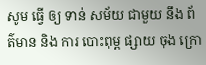សូម ធ្វើ ឲ្យ ទាន់ សម័យ ជាមួយ នឹង ព័ត៌មាន និង ការ បោះពុម្ព ផ្សាយ ចុង ក្រោ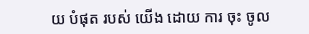យ បំផុត របស់ យើង ដោយ ការ ចុះ ចូល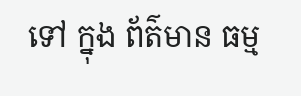ទៅ ក្នុង ព័ត៌មាន ធម្ម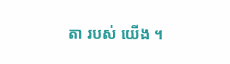តា របស់ យើង ។